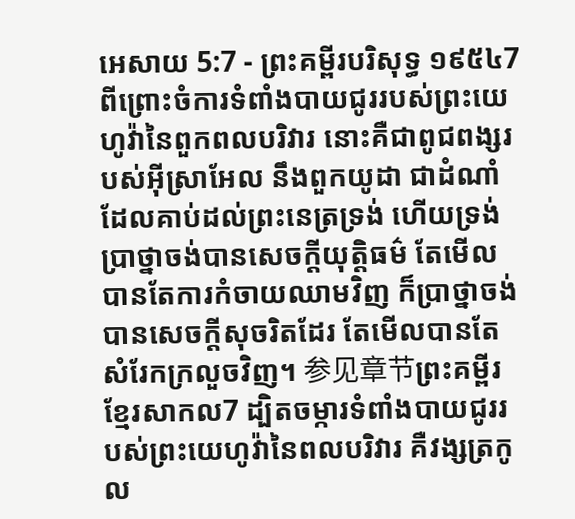អេសាយ 5:7 - ព្រះគម្ពីរបរិសុទ្ធ ១៩៥៤7 ពីព្រោះចំការទំពាំងបាយជូររបស់ព្រះយេហូវ៉ានៃពួកពលបរិវារ នោះគឺជាពូជពង្សរបស់អ៊ីស្រាអែល នឹងពួកយូដា ជាដំណាំដែលគាប់ដល់ព្រះនេត្រទ្រង់ ហើយទ្រង់ប្រាថ្នាចង់បានសេចក្ដីយុត្តិធម៌ តែមើល បានតែការកំចាយឈាមវិញ ក៏ប្រាថ្នាចង់បានសេចក្ដីសុចរិតដែរ តែមើលបានតែសំរែកក្រលួចវិញ។ 参见章节ព្រះគម្ពីរខ្មែរសាកល7 ដ្បិតចម្ការទំពាំងបាយជូររបស់ព្រះយេហូវ៉ានៃពលបរិវារ គឺវង្សត្រកូល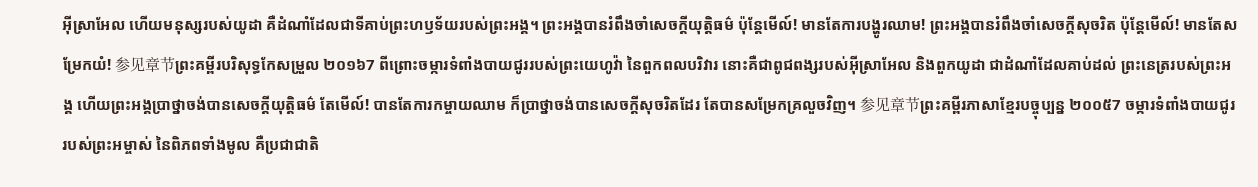អ៊ីស្រាអែល ហើយមនុស្សរបស់យូដា គឺដំណាំដែលជាទីគាប់ព្រះហឫទ័យរបស់ព្រះអង្គ។ ព្រះអង្គបានរំពឹងចាំសេចក្ដីយុត្តិធម៌ ប៉ុន្តែមើល៍! មានតែការបង្ហូរឈាម! ព្រះអង្គបានរំពឹងចាំសេចក្ដីសុចរិត ប៉ុន្តែមើល៍! មានតែសម្រែកយំ! 参见章节ព្រះគម្ពីរបរិសុទ្ធកែសម្រួល ២០១៦7 ពីព្រោះចម្ការទំពាំងបាយជូររបស់ព្រះយេហូវ៉ា នៃពួកពលបរិវារ នោះគឺជាពូជពង្សរបស់អ៊ីស្រាអែល និងពួកយូដា ជាដំណាំដែលគាប់ដល់ ព្រះនេត្ររបស់ព្រះអង្គ ហើយព្រះអង្គប្រាថ្នាចង់បានសេចក្ដីយុត្តិធម៌ តែមើល៍! បានតែការកម្ចាយឈាម ក៏ប្រាថ្នាចង់បានសេចក្ដីសុចរិតដែរ តែបានសម្រែកគ្រលួចវិញ។ 参见章节ព្រះគម្ពីរភាសាខ្មែរបច្ចុប្បន្ន ២០០៥7 ចម្ការទំពាំងបាយជូររបស់ព្រះអម្ចាស់ នៃពិភពទាំងមូល គឺប្រជាជាតិ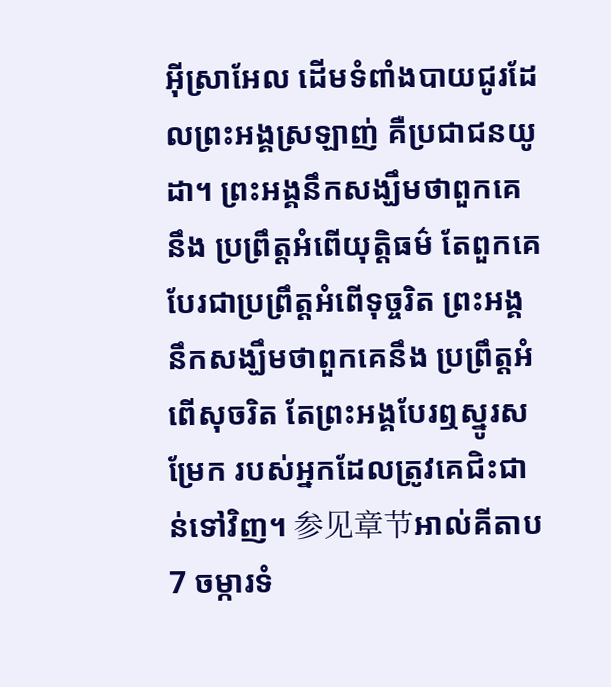អ៊ីស្រាអែល ដើមទំពាំងបាយជូរដែលព្រះអង្គស្រឡាញ់ គឺប្រជាជនយូដា។ ព្រះអង្គនឹកសង្ឃឹមថាពួកគេនឹង ប្រព្រឹត្តអំពើយុត្តិធម៌ តែពួកគេបែរជាប្រព្រឹត្តអំពើទុច្ចរិត ព្រះអង្គនឹកសង្ឃឹមថាពួកគេនឹង ប្រព្រឹត្តអំពើសុចរិត តែព្រះអង្គបែរឮស្នូរសម្រែក របស់អ្នកដែលត្រូវគេជិះជាន់ទៅវិញ។ 参见章节អាល់គីតាប7 ចម្ការទំ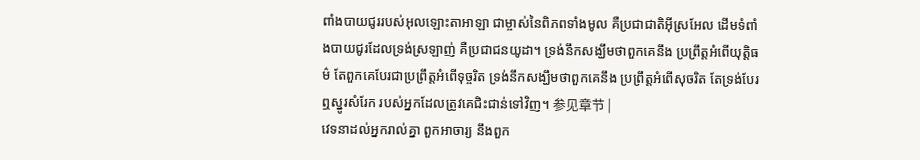ពាំងបាយជូររបស់អុលឡោះតាអាឡា ជាម្ចាស់នៃពិភពទាំងមូល គឺប្រជាជាតិអ៊ីស្រអែល ដើមទំពាំងបាយជូរដែលទ្រង់ស្រឡាញ់ គឺប្រជាជនយូដា។ ទ្រង់នឹកសង្ឃឹមថាពួកគេនឹង ប្រព្រឹត្តអំពើយុត្តិធម៌ តែពួកគេបែរជាប្រព្រឹត្តអំពើទុច្ចរិត ទ្រង់នឹកសង្ឃឹមថាពួកគេនឹង ប្រព្រឹត្តអំពើសុចរិត តែទ្រង់បែរឮស្នូរសំរែក របស់អ្នកដែលត្រូវគេជិះជាន់ទៅវិញ។ 参见章节 |
វេទនាដល់អ្នករាល់គ្នា ពួកអាចារ្យ នឹងពួក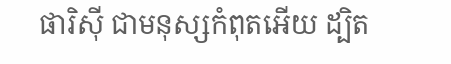ផារិស៊ី ជាមនុស្សកំពុតអើយ ដ្បិត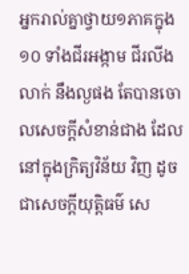អ្នករាល់គ្នាថ្វាយ១ភាគក្នុង១០ ទាំងជីរអង្កាម ជីរលីងលាក់ នឹងល្ងផង តែបានចោលសេចក្ដីសំខាន់ជាង ដែលនៅក្នុងក្រិត្យវិន័យ វិញ ដូចជាសេចក្ដីយុត្តិធម៌ សេ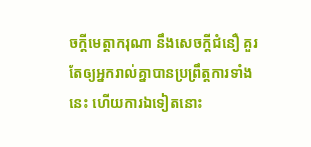ចក្ដីមេត្តាករុណា នឹងសេចក្ដីជំនឿ គួរតែឲ្យអ្នករាល់គ្នាបានប្រព្រឹត្តការទាំងនេះ ហើយការឯទៀតនោះ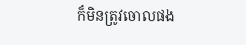ក៏មិនត្រូវចោលផង